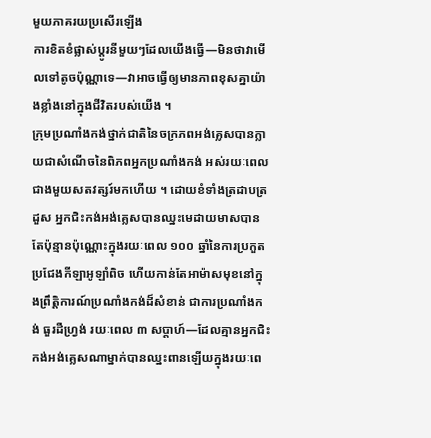មួយភាគរយប្រសើរឡើង
ការខិតខំផ្លាស់ប្ដូរនីមួយៗដែលយើងធ្វើ—មិនថាវាមើលទៅតូចប៉ុណ្ណាទេ—វាអាចធ្វើឲ្យមានភាពខុសគ្នាយ៉ាងខ្លាំងនៅក្នុងជីវិតរបស់យើង ។
ក្រុមប្រណាំងកង់ថ្នាក់ជាតិនៃចក្រភពអង់គ្លេសបានក្លាយជាសំណើចនៃពិភពអ្នកប្រណាំងកង់ អស់រយៈពេលជាងមួយសតវត្សរ៍មកហើយ ។ ដោយខំទាំងត្រដាបត្រដួស អ្នកជិះកង់អង់គ្លេសបានឈ្នះមេដាយមាសបានតែប៉ុន្មានប៉ុណ្ណោះក្នុងរយៈពេល ១០០ ឆ្នាំនៃការប្រកួតប្រជែងកីឡាអូឡាំពិច ហើយកាន់តែអាម៉ាសមុខនៅក្នុងព្រឹត្តិការណ៍ប្រណាំងកង់ដ៏សំខាន់ ជាការប្រណាំងកង់ ធួរដឺហ្វ្រង់ រយៈពេល ៣ សប្ដាហ៍—ដែលគ្មានអ្នកជិះកង់អង់គ្លេសណាម្នាក់បានឈ្នះពានឡើយក្នុងរយៈពេ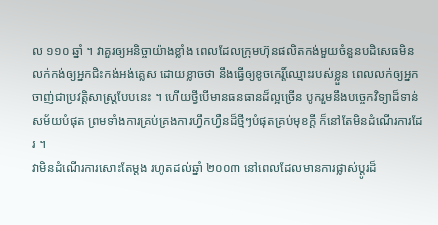ល ១១០ ឆ្នាំ ។ វាគួរឲ្យអនិច្ចាយ៉ាងខ្លាំង ពេលដែលក្រុមហ៊ុនផលិតកង់មួយចំនួនបដិសេធមិនលក់កង់ឲ្យអ្នកជិះកង់អង់គ្លេស ដោយខ្លាចថា នឹងធ្វើឲ្យខូចកេរ្ដិ៍ឈ្មោះរបស់ខ្លួន ពេលលក់ឲ្យអ្នកចាញ់ជាប្រវត្តិសាស្ដ្របែបនេះ ។ ហើយថ្វីបើមានធនធានដ៏ល្អច្រើន បូករួមនឹងបច្ចេកវិទ្យាដ៏ទាន់សម័យបំផុត ព្រមទាំងការគ្រប់គ្រងការហ្វឹកហ្វឺនដ៏ថ្មីៗបំផុតគ្រប់មុខក្ដី ក៏នៅតែមិនដំណើរការដែរ ។
វាមិនដំណើរការសោះតែម្ដង រហូតដល់ឆ្នាំ ២០០៣ នៅពេលដែលមានការផ្លាស់ប្ដូរដ៏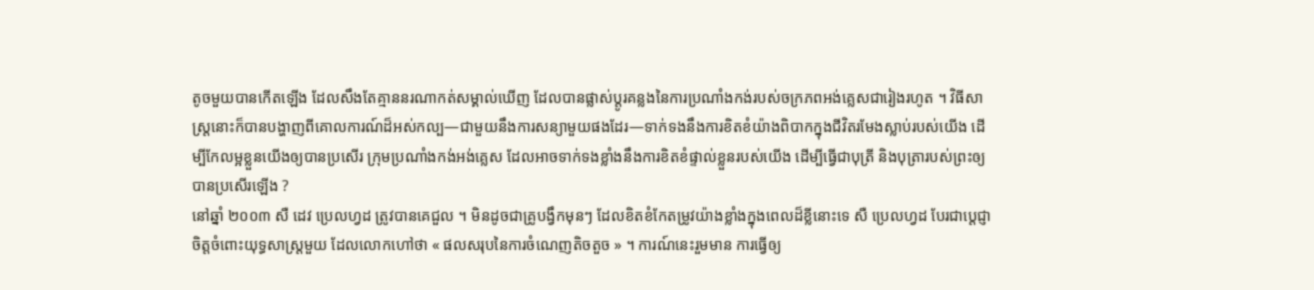តូចមួយបានកើតឡើង ដែលសឹងតែគ្មាននរណាកត់សម្គាល់ឃើញ ដែលបានផ្លាស់ប្ដូរគន្លងនៃការប្រណាំងកង់របស់ចក្រភពអង់គ្លេសជារៀងរហូត ។ វិធីសាស្ដ្រនោះក៏បានបង្ហាញពីគោលការណ៍ដ៏អស់កល្ប—ជាមួយនឹងការសន្យាមួយផងដែរ—ទាក់ទងនឹងការខិតខំយ៉ាងពិបាកក្នុងជីវិតរមែងស្លាប់របស់យើង ដើម្បីកែលម្អខ្លួនយើងឲ្យបានប្រសើរ ក្រុមប្រណាំងកង់អង់គ្លេស ដែលអាចទាក់ទងខ្លាំងនឹងការខិតខំផ្ទាល់ខ្លួនរបស់យើង ដើម្បីធ្វើជាបុត្រី និងបុត្រារបស់ព្រះឲ្យបានប្រសើរឡើង ?
នៅឆ្នាំ ២០០៣ សឺ ដេវ ប្រេលហ្វដ ត្រូវបានគេជួល ។ មិនដូចជាគ្រូបង្វឹកមុនៗ ដែលខិតខំកែតម្រូវយ៉ាងខ្លាំងក្នុងពេលដ៏ខ្លីនោះទេ សឺ ប្រេលហ្វដ បែរជាប្ដេជ្ញាចិត្តចំពោះយុទ្ធសាស្ដ្រមួយ ដែលលោកហៅថា « ផលសរុបនៃការចំណេញតិចតួច » ។ ការណ៍នេះរួមមាន ការធ្វើឲ្យ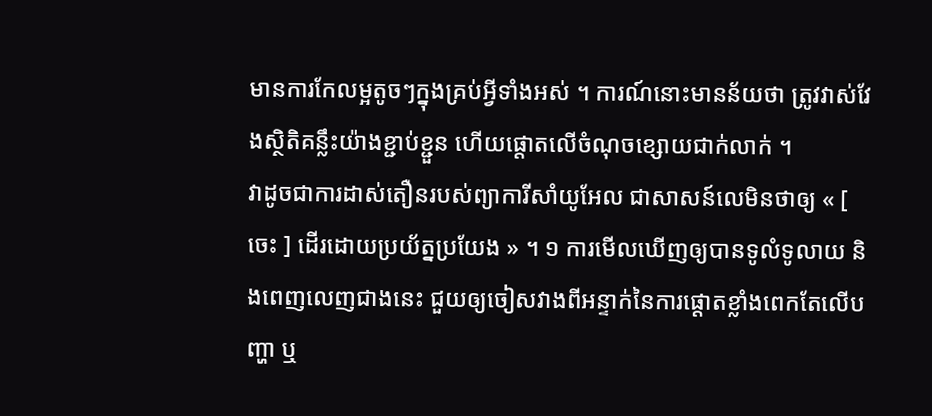មានការកែលម្អតូចៗក្នុងគ្រប់អ្វីទាំងអស់ ។ ការណ៍នោះមានន័យថា ត្រូវវាស់វែងស្ថិតិគន្លឹះយ៉ាងខ្ជាប់ខ្ជួន ហើយផ្ដោតលើចំណុចខ្សោយជាក់លាក់ ។
វាដូចជាការដាស់តឿនរបស់ព្យាការីសាំយូអែល ជាសាសន៍លេមិនថាឲ្យ « [ ចេះ ] ដើរដោយប្រយ័ត្នប្រយែង » ។ ១ ការមើលឃើញឲ្យបានទូលំទូលាយ និងពេញលេញជាងនេះ ជួយឲ្យចៀសវាងពីអន្ទាក់នៃការផ្ដោតខ្លាំងពេកតែលើបញ្ហា ឬ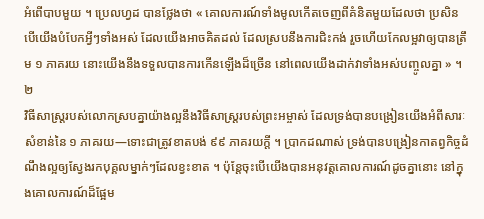អំពើបាបមួយ ។ ប្រេលហ្វដ បានថ្លែងថា « គោលការណ៍ទាំងមូលកើតចេញពីគំនិតមួយដែលថា ប្រសិនបើយើងបំបែកអ្វីៗទាំងអស់ ដែលយើងអាចគិតដល់ ដែលស្របនឹងការជិះកង់ រួចហើយកែលម្អវាឲ្យបានត្រឹម ១ ភាគរយ នោះយើងនឹងទទួលបានការកើនឡើងដ៏ច្រើន នៅពេលយើងដាក់វាទាំងអស់បញ្ចូលគ្នា » ។ ២
វិធីសាស្ដ្ររបស់លោកស្របគ្នាយ៉ាងល្អនឹងវិធីសាស្ដ្ររបស់ព្រះអម្ចាស់ ដែលទ្រង់បានបង្រៀនយើងអំពីសារៈសំខាន់នៃ ១ ភាគរយ—ទោះជាត្រូវខាតបង់ ៩៩ ភាគរយក្ដី ។ ប្រាកដណាស់ ទ្រង់បានបង្រៀនកាតព្វកិច្ចដំណឹងល្អឲ្យស្វែងរកបុគ្គលម្នាក់ៗដែលខ្វះខាត ។ ប៉ុន្ដែចុះបើយើងបានអនុវត្តគោលការណ៍ដូចគ្នានោះ នៅក្នុងគោលការណ៍ដ៏ផ្អែម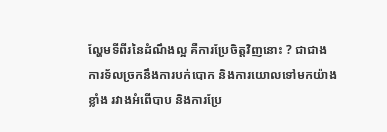ល្ហែមទីពីរនៃដំណឹងល្អ គឺការប្រែចិត្តវិញនោះ ? ជាជាងការទ័លច្រកនឹងការបក់បោក និងការយោលទៅមកយ៉ាងខ្លាំង រវាងអំពើបាប និងការប្រែ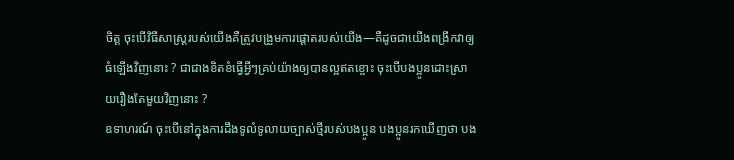ចិត្ត ចុះបើវិធីសាស្ដ្ររបស់យើងគឺត្រូវបង្រួមការផ្ដោតរបស់យើង—គឺដូចជាយើងពង្រីកវាឲ្យធំឡើងវិញនោះ ? ជាជាងខិតខំធ្វើអ្វីៗគ្រប់យ៉ាងឲ្យបានល្អឥតខ្ចោះ ចុះបើបងប្អូនដោះស្រាយរឿងតែមួយវិញនោះ ?
ឧទាហរណ៍ ចុះបើនៅក្នុងការដឹងទូលំទូលាយច្បាស់ថ្មីរបស់បងប្អូន បងប្អូនរកឃើញថា បង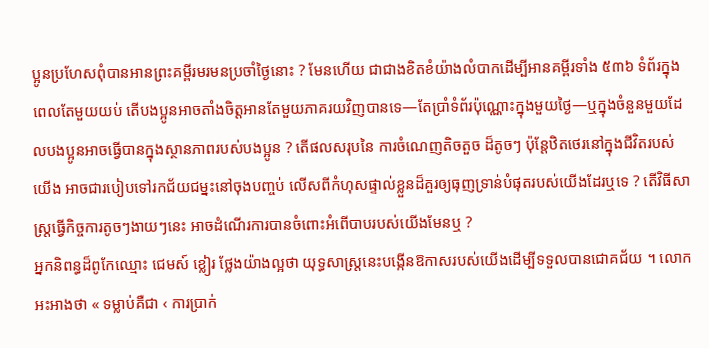ប្អូនប្រហែសពុំបានអានព្រះគម្ពីរមរមនប្រចាំថ្ងៃនោះ ? មែនហើយ ជាជាងខិតខំយ៉ាងលំបាកដើម្បីអានគម្ពីរទាំង ៥៣៦ ទំព័រក្នុងពេលតែមួយយប់ តើបងប្អូនអាចតាំងចិត្តអានតែមួយភាគរយវិញបានទេ—តែប្រាំទំព័រប៉ុណ្ណោះក្នុងមួយថ្ងៃ—ឬក្នុងចំនួនមួយដែលបងប្អូនអាចធ្វើបានក្នុងស្ថានភាពរបស់បងប្អូន ? តើផលសរុបនៃ ការចំណេញតិចតួច ដ៏តូចៗ ប៉ុន្ដែឋិតថេរនៅក្នុងជីវិតរបស់យើង អាចជារបៀបទៅរកជ័យជម្នះនៅចុងបញ្ចប់ លើសពីកំហុសផ្ទាល់ខ្លួនដ៏គួរឲ្យធុញទ្រាន់បំផុតរបស់យើងដែរឬទេ ? តើវិធីសាស្ដ្រធ្វើកិច្ចការតូចៗងាយៗនេះ អាចដំណើរការបានចំពោះអំពើបាបរបស់យើងមែនឬ ?
អ្នកនិពន្ធដ៏ពូកែឈ្មោះ ជេមស៍ ខ្លៀរ ថ្លែងយ៉ាងល្អថា យុទ្ធសាស្ដ្រនេះបង្កើនឱកាសរបស់យើងដើម្បីទទួលបានជោគជ័យ ។ លោកអះអាងថា « ទម្លាប់គឺជា ‹ ការប្រាក់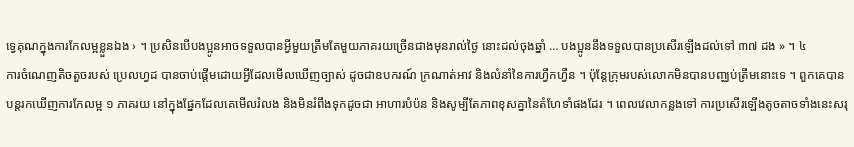ទ្វេគុណក្នុងការកែលម្អខ្លួនឯង › ។ ប្រសិនបើបងប្អូនអាចទទួលបានអ្វីមួយត្រឹមតែមួយភាគរយច្រើនជាងមុនរាល់ថ្ងៃ នោះដល់ចុងឆ្នាំ … បងប្អូននឹងទទួលបានប្រសើរឡើងដល់ទៅ ៣៧ ដង » ។ ៤
ការចំណេញតិចតួចរបស់ ប្រេលហ្វដ បានចាប់ផ្ដើមដោយអ្វីដែលមើលឃើញច្បាស់ ដូចជាឧបករណ៍ ក្រណាត់អាវ និងលំនាំនៃការហ្វឹកហ្វឺន ។ ប៉ុន្តែក្រុមរបស់លោកមិនបានបញ្ឈប់ត្រឹមនោះទេ ។ ពួកគេបានបន្ដរកឃើញការកែលម្អ ១ ភាគរយ នៅក្នុងផ្នែកដែលគេមើលរំលង និងមិនរំពឹងទុកដូចជា អាហារបំប៉ន និងសូម្បីតែភាពខុសគ្នានៃតំហែទាំផងដែរ ។ ពេលវេលាកន្លងទៅ ការប្រសើរឡើងតូចតាចទាំងនេះសរុ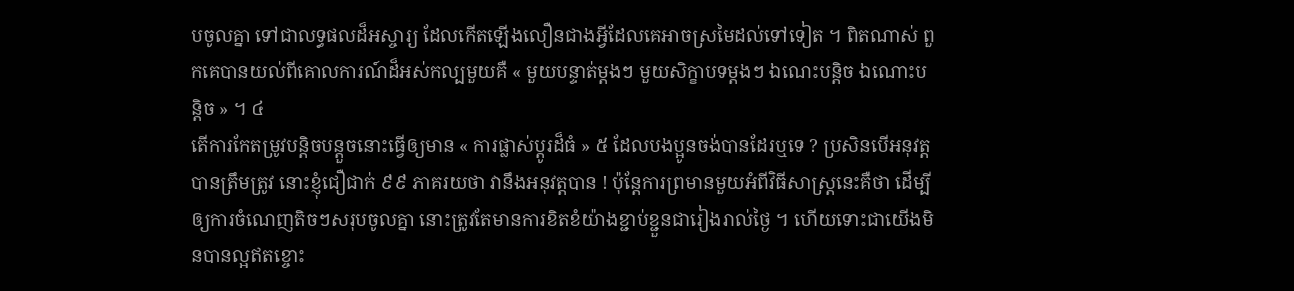បចូលគ្នា ទៅជាលទ្ធផលដ៏អស្ចារ្យ ដែលកើតឡើងលឿនជាងអ្វីដែលគេអាចស្រមៃដល់ទៅទៀត ។ ពិតណាស់ ពួកគេបានយល់ពីគោលការណ៍ដ៏អស់កល្បមួយគឺ « មួយបន្ទាត់ម្តងៗ មួយសិក្ខាបទម្ដងៗ ឯណេះបន្តិច ឯណោះបន្តិច » ។ ៤
តើការកែតម្រូវបន្ដិចបន្ដួចនោះធ្វើឲ្យមាន « ការផ្លាស់ប្ដូរដ៏ធំ » ៥ ដែលបងប្អូនចង់បានដែរឬទេ ? ប្រសិនបើអនុវត្តបានត្រឹមត្រូវ នោះខ្ញុំជឿជាក់ ៩៩ ភាគរយថា វានឹងអនុវត្តបាន ! ប៉ុន្ដែការព្រមានមួយអំពីវិធីសាស្ដ្រនេះគឺថា ដើម្បីឲ្យការចំណេញតិចៗសរុបចូលគ្នា នោះត្រូវតែមានការខិតខំយ៉ាងខ្ជាប់ខ្ជួនជារៀងរាល់ថ្ងៃ ។ ហើយទោះជាយើងមិនបានល្អឥតខ្ចោះ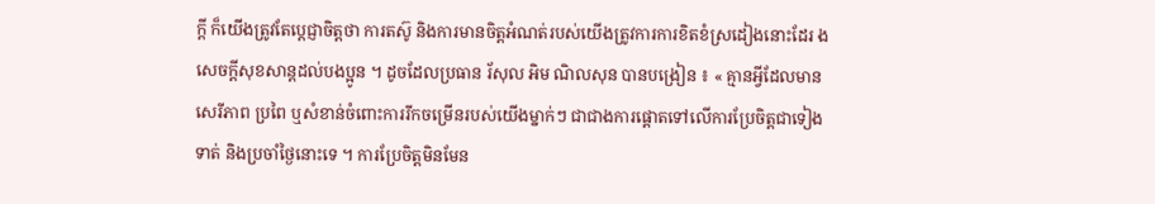ក្ដី ក៏យើងត្រូវតែប្ដេជ្ញាចិត្តថា ការតស៊ូ និងការមានចិត្តអំណត់របស់យើងត្រូវការការខិតខំស្រដៀងនោះដែរ ងសេចក្ដីសុខសាន្ដដល់បងប្អូន ។ ដូចដែលប្រធាន រ័សុល អិម ណិលសុន បានបង្រៀន ៖ « គ្មានអ្វីដែលមានសេរីភាព ប្រពៃ ឬសំខាន់ចំពោះការរីកចម្រើនរបស់យើងម្នាក់ៗ ជាជាងការផ្ដោតទៅលើការប្រែចិត្តជាទៀងទាត់ និងប្រចាំថ្ងៃនោះទេ ។ ការប្រែចិត្តមិនមែន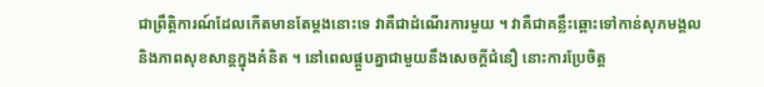ជាព្រឹត្តិការណ៍ដែលកើតមានតែម្ដងនោះទេ វាគឺជាដំណើរការមួយ ។ វាគឺជាគន្លឹះឆ្ពោះទៅកាន់សុភមង្គល និងភាពសុខសាន្ដក្នុងគំនិត ។ នៅពេលផ្គួបគ្នាជាមួយនឹងសេចក្ដីជំនឿ នោះការប្រែចិត្ត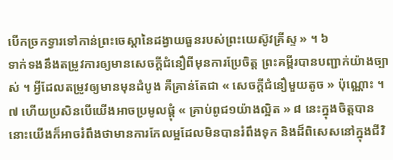បើកច្រកទ្វារទៅកាន់ព្រះចេស្ដានៃដង្វាយធួនរបស់ព្រះយេស៊ូវគ្រីស្ទ » ។ ៦
ទាក់ទងនឹងតម្រូវការឲ្យមានសេចក្ដីជំនឿពីមុនការប្រែចិត្ត ព្រះគម្ពីរបានបញ្ជាក់យ៉ាងច្បាស់ ។ អ្វីដែលតម្រូវឲ្យមានមុនដំបូង គឺគ្រាន់តែជា « សេចក្ដីជំនឿមួយតូច » ប៉ុណ្ណោះ ។ ៧ ហើយប្រសិនបើយើងអាចប្រមូលផ្ដុំ « គ្រាប់ពូជ១យ៉ាងល្អិត » ៨ នេះក្នុងចិត្តបាន នោះយើងក៏អាចរំពឹងថាមានការកែលម្អដែលមិនបានរំពឹងទុក និងដ៏ពិសេសនៅក្នុងជីវិ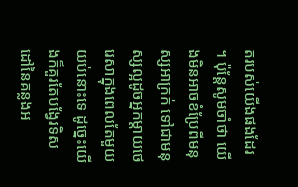តរបស់យើងផងដែរ ។ ប៉ុន្ដែសូមចាំថា យើងមិនអាចខំប្រែពីមនុស្សអាក្រក់ ទៅជាមនុស្សល្អដូចអ្នកម្ដាយថេរេសាក្នុងពេលតែមួយយប់នោះទេ ដូច្នេះយើងក៏គួរតែបង្វែរទិសដៅនៃគន្លងអ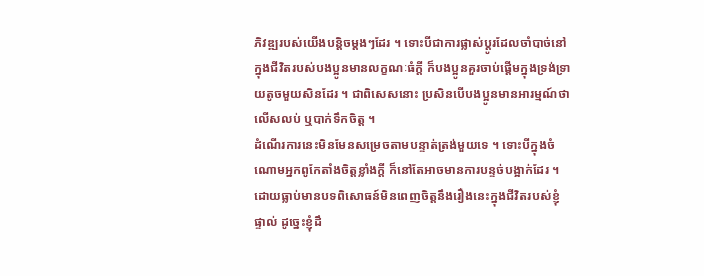ភិវឌ្ឍរបស់យើងបន្តិចម្ដងៗដែរ ។ ទោះបីជាការផ្លាស់ប្ដូរដែលចាំបាច់នៅក្នុងជីវិតរបស់បងប្អូនមានលក្ខណៈធំក្ដី ក៏បងប្អូនគួរចាប់ផ្ដើមក្នុងទ្រង់ទ្រាយតូចមួយសិនដែរ ។ ជាពិសេសនោះ ប្រសិនបើបងប្អូនមានអារម្មណ៍ថាលើសលប់ ឬបាក់ទឹកចិត្ត ។
ដំណើរការនេះមិនមែនសម្រេចតាមបន្ទាត់ត្រង់មួយទេ ។ ទោះបីក្នុងចំណោមអ្នកពូកែតាំងចិត្តខ្លាំងក្ដី ក៏នៅតែអាចមានការបន្ទច់បង្អាក់ដែរ ។ ដោយធ្លាប់មានបទពិសោធន៍មិនពេញចិត្តនឹងរឿងនេះក្នុងជីវិតរបស់ខ្ញុំផ្ទាល់ ដូច្នេះខ្ញុំដឹ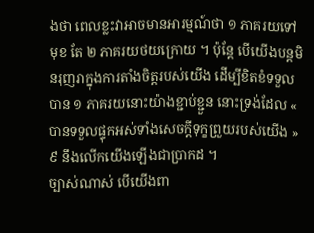ងថា ពេលខ្លះវាអាចមានអារម្មណ៍ថា ១ ភាគរយទៅមុខ តែ ២ ភាគរយថយក្រោយ ។ ប៉ុន្ដែ បើយើងបន្ដមិនរុញរាក្នុងការតាំងចិត្តរបស់យើង ដើម្បីខិតខំទទួលបាន ១ ភាគរយនោះយ៉ាងខ្ជាប់ខ្ជួន នោះទ្រង់ដែល « បានទទួលផ្ទុកអស់ទាំងសេចក្តីទុក្ខព្រួយរបស់យើង » ៩ នឹងលើកយើងឡើងជាប្រាកដ ។
ច្បាស់ណាស់ បើយើងពា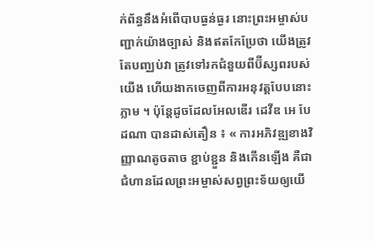ក់ព័ន្ធនឹងអំពើបាបធ្ងន់ធ្ងរ នោះព្រះអម្ចាស់បញ្ជាក់យ៉ាងច្បាស់ និងឥតកែប្រែថា យើងត្រូវតែបញ្ឈប់វា ត្រូវទៅរកជំនួយពីប៊ីស្សពរបស់យើង ហើយងាកចេញពីការអនុវត្តបែបនោះភ្លាម ។ ប៉ុន្ដែដូចដែលអែលឌើរ ដេវីឌ អេ បែដណា បានដាស់តឿន ៖ « ការអភិវឌ្ឍខាងវិញ្ញាណតូចតាច ខ្ជាប់ខ្ជួន និងកើនឡើង គឺជាជំហានដែលព្រះអម្ចាស់សព្វព្រះទ័យឲ្យយើ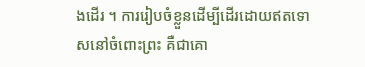ងដើរ ។ ការរៀបចំខ្លួនដើម្បីដើរដោយឥតទោសនៅចំពោះព្រះ គឺជាគោ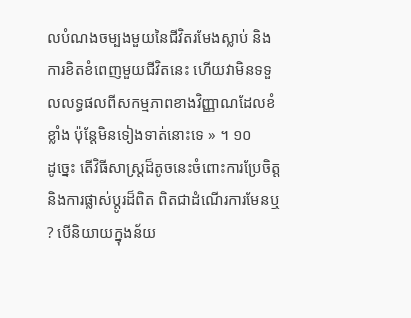លបំណងចម្បងមួយនៃជីវិតរមែងស្លាប់ និងការខិតខំពេញមួយជីវិតនេះ ហើយវាមិនទទួលលទ្ធផលពីសកម្មភាពខាងវិញ្ញាណដែលខំខ្លាំង ប៉ុន្ដែមិនទៀងទាត់នោះទេ » ។ ១០
ដូច្នេះ តើវិធីសាស្ដ្រដ៏តូចនេះចំពោះការប្រែចិត្ត និងការផ្លាស់ប្ដូរដ៏ពិត ពិតជាដំណើរការមែនឬ ? បើនិយាយក្នុងន័យ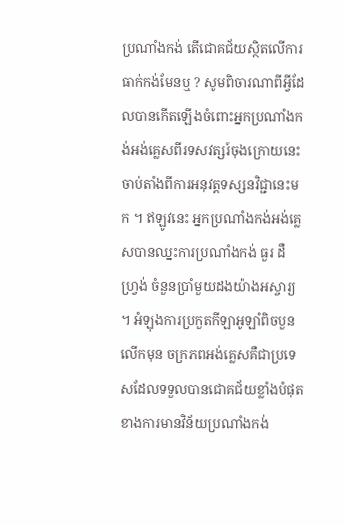ប្រណាំងកង់ តើជោគជ័យស្ថិតលើការធាក់កង់មែនឬ ? សូមពិចារណាពីអ្វីដែលបានកើតឡើងចំពោះអ្នកប្រណាំងកង់អង់គ្លេសពីរទសវត្សរ៍ចុងក្រោយនេះ ចាប់តាំងពីការអនុវត្តទស្សនវិជ្ជានេះមក ។ ឥឡូវនេះ អ្នកប្រណាំងកង់អង់គ្លេសបានឈ្នះការប្រណាំងកង់ ធួរ ដឺ ហ្វ្រង់ ចំនួនប្រាំមួយដងយ៉ាងអស្ចារ្យ ។ អំឡុងការប្រកួតកីឡាអូឡាំពិចបួនលើកមុន ចក្រភពអង់គ្លេសគឺជាប្រទេសដែលទទួលបានជោគជ័យខ្លាំងបំផុត ខាងការមានវិន័យប្រណាំងកង់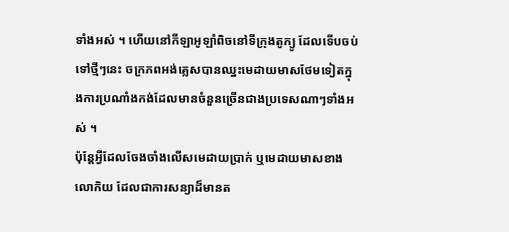ទាំងអស់ ។ ហើយនៅកីឡាអូឡាំពិចនៅទីក្រុងតូក្យូ ដែលទើបចប់ទៅថ្មីៗនេះ ចក្រភពអង់គ្លេសបានឈ្នះមេដាយមាសថែមទៀតក្នុងការប្រណាំងកង់ដែលមានចំនួនច្រើនជាងប្រទេសណាៗទាំងអស់ ។
ប៉ុន្ដែអ្វីដែលចែងចាំងលើសមេដាយប្រាក់ ឬមេដាយមាសខាងលោកិយ ដែលជាការសន្យាដ៏មានត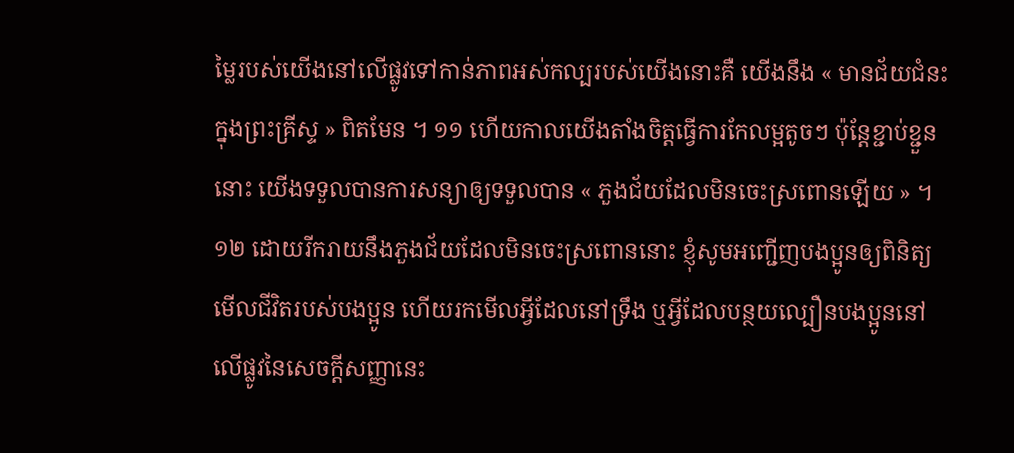ម្លៃរបស់យើងនៅលើផ្លូវទៅកាន់ភាពអស់កល្បរបស់យើងនោះគឺ យើងនឹង « មានជ័យជំនះក្នុងព្រះគ្រីស្ទ » ពិតមែន ។ ១១ ហើយកាលយើងតាំងចិត្តធ្វើការកែលម្អតូចៗ ប៉ុន្ដែខ្ជាប់ខ្ជួននោះ យើងទទួលបានការសន្យាឲ្យទទួលបាន « ភួងជ័យដែលមិនចេះស្រពោនឡើយ » ។ ១២ ដោយរីករាយនឹងភួងជ័យដែលមិនចេះស្រពោននោះ ខ្ញុំសូមអញ្ជើញបងប្អូនឲ្យពិនិត្យមើលជីវិតរបស់បងប្អូន ហើយរកមើលអ្វីដែលនៅទ្រឹង ឬអ្វីដែលបន្ថយល្បឿនបងប្អូននៅលើផ្លូវនៃសេចក្ដីសញ្ញានេះ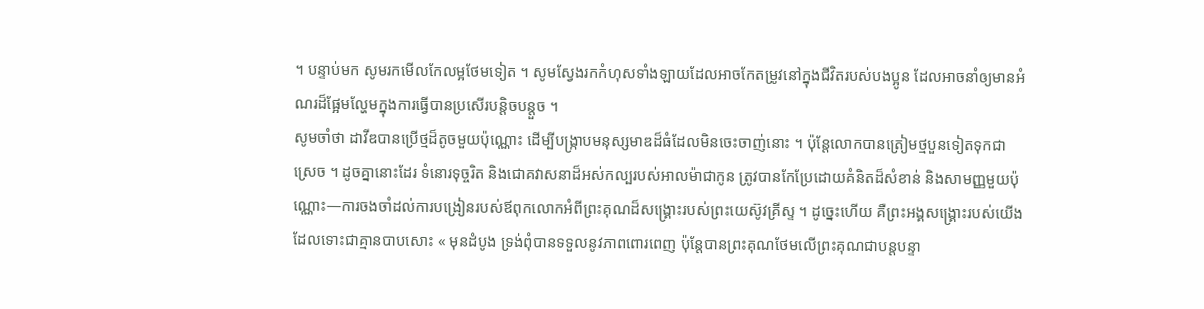។ បន្ទាប់មក សូមរកមើលកែលម្អថែមទៀត ។ សូមស្វែងរកកំហុសទាំងឡាយដែលអាចកែតម្រូវនៅក្នុងជីវិតរបស់បងប្អូន ដែលអាចនាំឲ្យមានអំណរដ៏ផ្អែមល្ហែមក្នុងការធ្វើបានប្រសើរបន្ដិចបន្ដួច ។
សូមចាំថា ដាវីឌបានប្រើថ្មដ៏តូចមួយប៉ុណ្ណោះ ដើម្បីបង្ក្រាបមនុស្សមាឌដ៏ធំដែលមិនចេះចាញ់នោះ ។ ប៉ុន្ដែលោកបានត្រៀមថ្មបួនទៀតទុកជាស្រេច ។ ដូចគ្នានោះដែរ ទំនោរទុច្ចរិត និងជោគវាសនាដ៏អស់កល្បរបស់អាលម៉ាជាកូន ត្រូវបានកែប្រែដោយគំនិតដ៏សំខាន់ និងសាមញ្ញមួយប៉ុណ្ណោះ—ការចងចាំដល់ការបង្រៀនរបស់ឪពុកលោកអំពីព្រះគុណដ៏សង្គ្រោះរបស់ព្រះយេស៊ូវគ្រីស្ទ ។ ដូច្នេះហើយ គឺព្រះអង្គសង្គ្រោះរបស់យើង ដែលទោះជាគ្មានបាបសោះ « មុនដំបូង ទ្រង់ពុំបានទទួលនូវភាពពោរពេញ ប៉ុន្តែបានព្រះគុណថែមលើព្រះគុណជាបន្តបន្ទា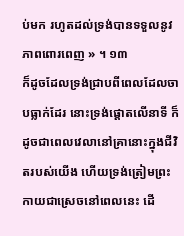ប់មក រហូតដល់ទ្រង់បានទទួលនូវភាពពោរពេញ » ។ ១៣
ក៏ដូចដែលទ្រង់ជ្រាបពីពេលដែលចាបធ្លាក់ដែរ នោះទ្រង់ផ្ដោតលើនាទី ក៏ដូចជាពេលវេលានៅគ្រានោះក្នុងជីវិតរបស់យើង ហើយទ្រង់ត្រៀមព្រះកាយជាស្រេចនៅពេលនេះ ដើ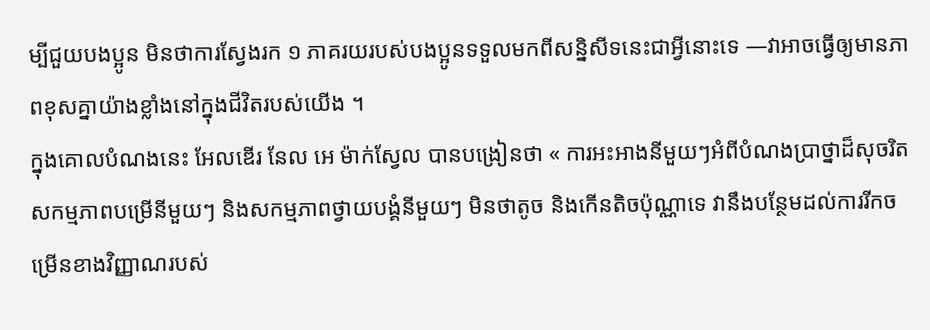ម្បីជួយបងប្អូន មិនថាការស្វែងរក ១ ភាគរយរបស់បងប្អូនទទួលមកពីសន្និសីទនេះជាអ្វីនោះទេ —វាអាចធ្វើឲ្យមានភាពខុសគ្នាយ៉ាងខ្លាំងនៅក្នុងជីវិតរបស់យើង ។
ក្នុងគោលបំណងនេះ អែលឌើរ នែល អេ ម៉ាក់ស្វែល បានបង្រៀនថា « ការអះអាងនីមួយៗអំពីបំណងប្រាថ្នាដ៏សុចរិត សកម្មភាពបម្រើនីមួយៗ និងសកម្មភាពថ្វាយបង្គំនីមួយៗ មិនថាតូច និងកើនតិចប៉ុណ្ណាទេ វានឹងបន្ថែមដល់ការរីកចម្រើនខាងវិញ្ញាណរបស់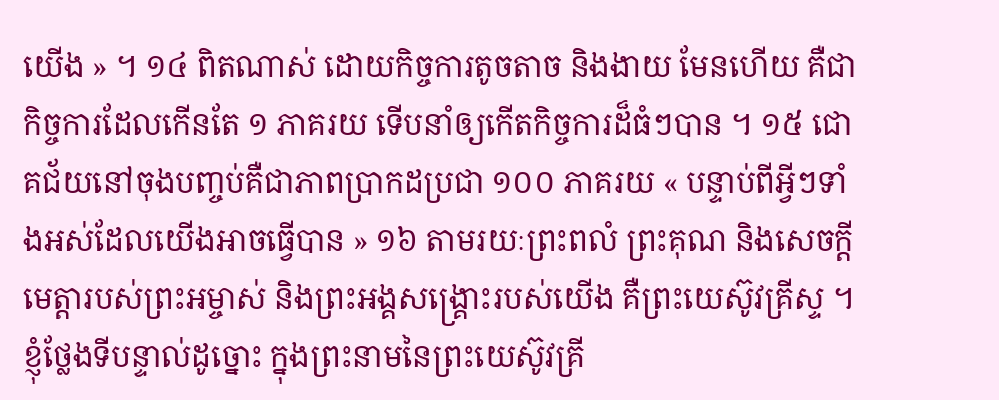យើង » ។ ១៤ ពិតណាស់ ដោយកិច្ចការតូចតាច និងងាយ មែនហើយ គឺជាកិច្ចការដែលកើនតែ ១ ភាគរយ ទើបនាំឲ្យកើតកិច្ចការដ៏ធំៗបាន ។ ១៥ ជោគជ័យនៅចុងបញ្ចប់គឺជាភាពប្រាកដប្រជា ១០០ ភាគរយ « បន្ទាប់ពីអ្វីៗទាំងអស់ដែលយើងអាចធ្វើបាន » ១៦ តាមរយៈព្រះពលំ ព្រះគុណ និងសេចក្ដីមេត្តារបស់ព្រះអម្ចាស់ និងព្រះអង្គសង្គ្រោះរបស់យើង គឺព្រះយេស៊ូវគ្រីស្ទ ។ ខ្ញុំថ្លែងទីបន្ទាល់ដូច្នោះ ក្នុងព្រះនាមនៃព្រះយេស៊ូវគ្រី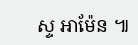ស្ទ អាម៉ែន ៕